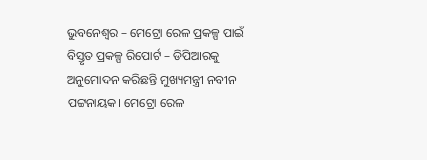ଭୁବନେଶ୍ୱର – ମେଟ୍ରୋ ରେଳ ପ୍ରକଳ୍ପ ପାଇଁ ବିସ୍ତୃତ ପ୍ରକଳ୍ପ ରିପୋର୍ଟ – ଡିପିଆରକୁ ଅନୁମୋଦନ କରିଛନ୍ତି ମୁଖ୍ୟମନ୍ତ୍ରୀ ନବୀନ ପଟ୍ଟନାୟକ। ମେଟ୍ରୋ ରେଳ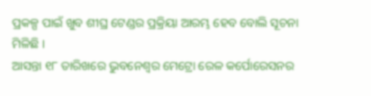ପ୍ରକଳ୍ପ ପାଇଁ ଖୁବ ଶୀଘ୍ର ଟେଣ୍ଡର ପ୍ରକ୍ରିୟା ଆରମ୍ଭ ହେବ ବୋଲି ସୂଚନା ମିଳିଛି ।
ଆସନ୍ତା ୧୮ ତାରିଖରେ ଭୁବନେଶ୍ୱର ମେଟ୍ରୋ ରେଳ କର୍ପୋରେସନର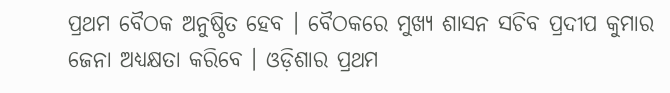ପ୍ରଥମ ବୈଠକ ଅନୁଷ୍ଠିତ ହେବ । ବୈଠକରେ ମୁଖ୍ୟ ଶାସନ ସଚିବ ପ୍ରଦୀପ କୁମାର ଜେନା ଅଧ୍ୟକ୍ଷତା କରିବେ । ଓଡ଼ିଶାର ପ୍ରଥମ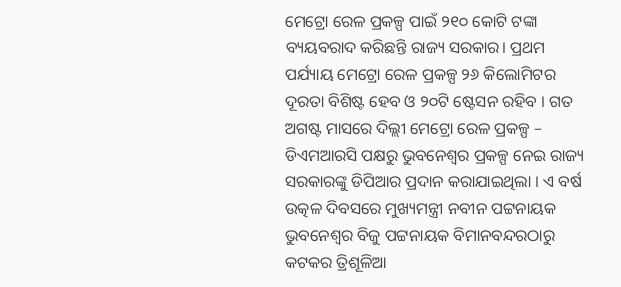ମେଟ୍ରୋ ରେଳ ପ୍ରକଳ୍ପ ପାଇଁ ୨୧୦ କୋଟି ଟଙ୍କା ବ୍ୟୟବରାଦ କରିଛନ୍ତି ରାଜ୍ୟ ସରକାର। ପ୍ରଥମ ପର୍ଯ୍ୟାୟ ମେଟ୍ରୋ ରେଳ ପ୍ରକଳ୍ପ ୨୬ କିଲୋମିଟର ଦୂରତା ବିଶିଷ୍ଟ ହେବ ଓ ୨୦ଟି ଷ୍ଟେସନ ରହିବ । ଗତ ଅଗଷ୍ଟ ମାସରେ ଦିଲ୍ଲୀ ମେଟ୍ରୋ ରେଳ ପ୍ରକଳ୍ପ – ଡିଏମଆରସି ପକ୍ଷରୁ ଭୁବନେଶ୍ୱର ପ୍ରକଳ୍ପ ନେଇ ରାଜ୍ୟ ସରକାରଙ୍କୁ ଡିପିଆର ପ୍ରଦାନ କରାଯାଇଥିଲା । ଏ ବର୍ଷ ଉତ୍କଳ ଦିବସରେ ମୁଖ୍ୟମନ୍ତ୍ରୀ ନବୀନ ପଟ୍ଟନାୟକ ଭୁବନେଶ୍ବର ବିଜୁ ପଟ୍ଟନାୟକ ବିମାନବନ୍ଦରଠାରୁ କଟକର ତ୍ରିଶୂଳିଆ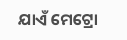ଯାଏଁ ମେଟ୍ରୋ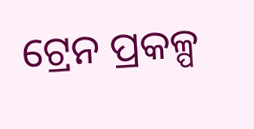ଟ୍ରେନ ପ୍ରକଳ୍ପ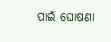ପାଇଁ ଘୋଷଣା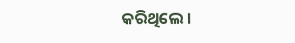କରିଥିଲେ ।